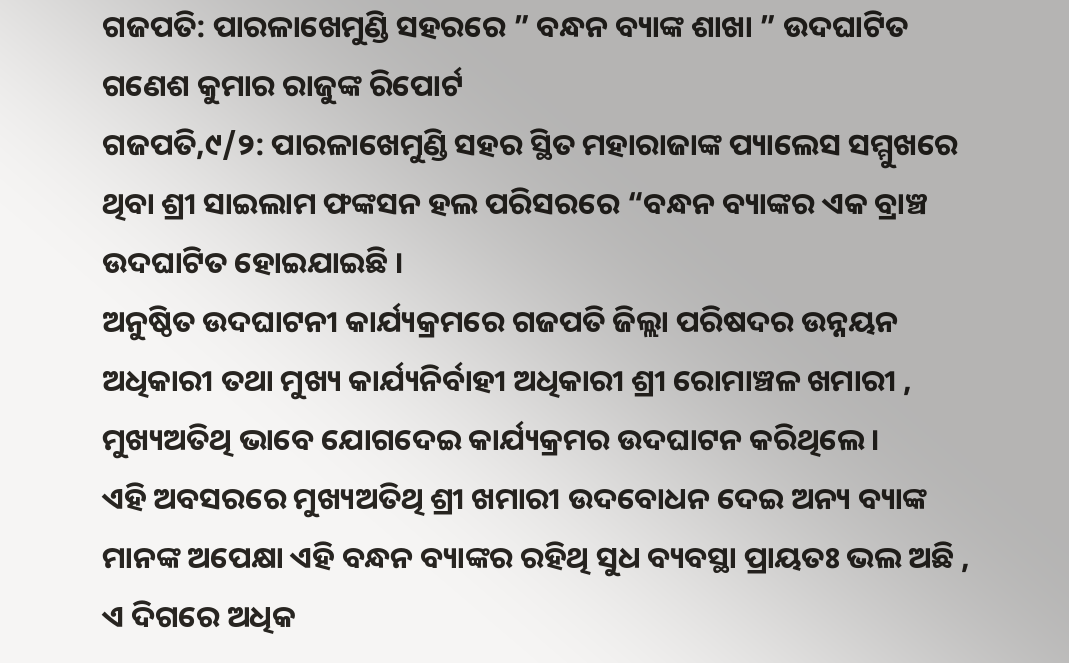ଗଜପତି: ପାରଳାଖେମୁଣ୍ଡି ସହରରେ ” ବନ୍ଧନ ବ୍ୟାଙ୍କ ଶାଖା ” ଉଦଘାଟିତ
ଗଣେଶ କୁମାର ରାଜୁଙ୍କ ରିପୋର୍ଟ
ଗଜପତି,୯/୨: ପାରଳାଖେମୁଣ୍ଡି ସହର ସ୍ଥିତ ମହାରାଜାଙ୍କ ପ୍ୟାଲେସ ସମ୍ମୁଖରେ ଥିବା ଶ୍ରୀ ସାଇଲାମ ଫଙ୍କସନ ହଲ ପରିସରରେ “ବନ୍ଧନ ବ୍ୟାଙ୍କର ଏକ ବ୍ରାଞ୍ଚ ଉଦଘାଟିତ ହୋଇଯାଇଛି ।
ଅନୁଷ୍ଠିତ ଉଦଘାଟନୀ କାର୍ଯ୍ୟକ୍ରମରେ ଗଜପତି ଜିଲ୍ଲା ପରିଷଦର ଉନ୍ନୟନ ଅଧିକାରୀ ତଥା ମୁଖ୍ୟ କାର୍ଯ୍ୟନିର୍ବାହୀ ଅଧିକାରୀ ଶ୍ରୀ ରୋମାଞ୍ଚଳ ଖମାରୀ , ମୁଖ୍ୟଅତିଥି ଭାବେ ଯୋଗଦେଇ କାର୍ଯ୍ୟକ୍ରମର ଉଦଘାଟନ କରିଥିଲେ ।
ଏହି ଅବସରରେ ମୁଖ୍ୟଅତିଥି ଶ୍ରୀ ଖମାରୀ ଉଦବୋଧନ ଦେଇ ଅନ୍ୟ ବ୍ୟାଙ୍କ ମାନଙ୍କ ଅପେକ୍ଷା ଏହି ବନ୍ଧନ ବ୍ୟାଙ୍କର ରହିଥି ସୁଧ ବ୍ୟବସ୍ଥା ପ୍ରାୟତଃ ଭଲ ଅଛି , ଏ ଦିଗରେ ଅଧିକ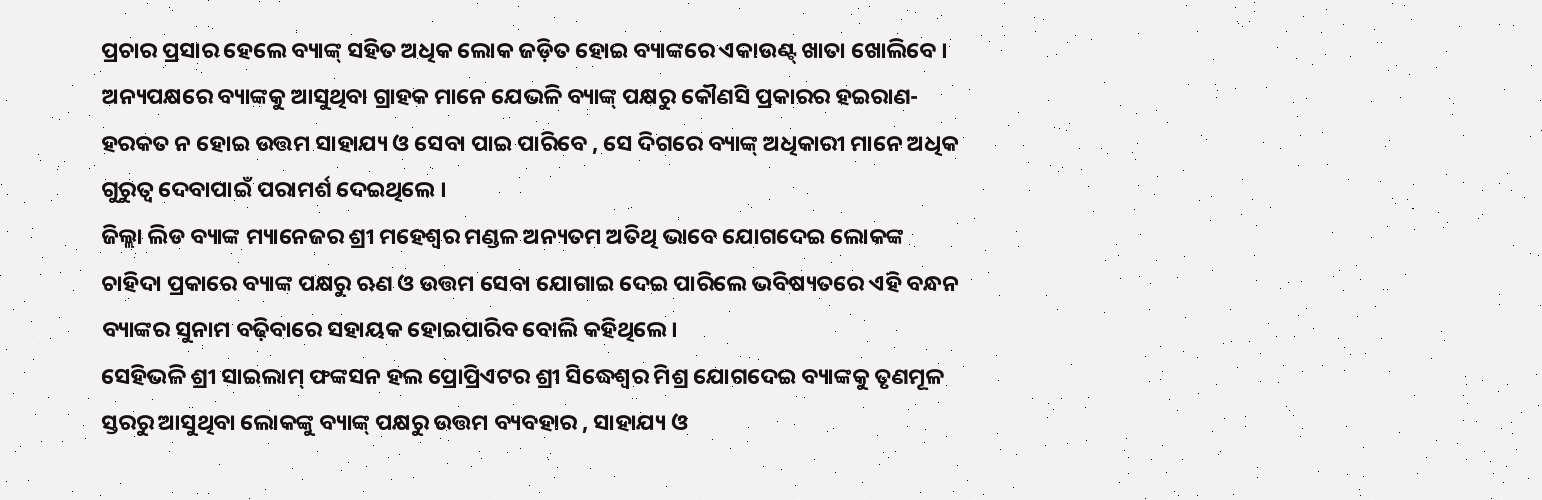ପ୍ରଚାର ପ୍ରସାର ହେଲେ ବ୍ୟାଙ୍କ୍ ସହିତ ଅଧିକ ଲୋକ ଜଡ଼ିତ ହୋଇ ବ୍ୟାଙ୍କରେ ଏକାଉଣ୍ଟ୍ ଖାତା ଖୋଲିବେ ।
ଅନ୍ୟପକ୍ଷରେ ବ୍ୟାଙ୍କକୁ ଆସୁଥିବା ଗ୍ରାହକ ମାନେ ଯେଭଳି ବ୍ୟାଙ୍କ୍ ପକ୍ଷରୁ କୌଣସି ପ୍ରକାରର ହଇରାଣ-ହରକତ ନ ହୋଇ ଉତ୍ତମ ସାହାଯ୍ୟ ଓ ସେବା ପାଇ ପାରିବେ , ସେ ଦିଗରେ ବ୍ୟାଙ୍କ୍ ଅଧିକାରୀ ମାନେ ଅଧିକ ଗୁରୁତ୍ବ ଦେବାପାଇଁ ପରାମର୍ଶ ଦେଇଥିଲେ ।
ଜିଲ୍ଲା ଲିଡ ବ୍ୟାଙ୍କ ମ୍ୟାନେଜର ଶ୍ରୀ ମହେଶ୍ୱର ମଣ୍ଡଳ ଅନ୍ୟତମ ଅତିଥି ଭାବେ ଯୋଗଦେଇ ଲୋକଙ୍କ ଚାହିଦା ପ୍ରକାରେ ବ୍ୟାଙ୍କ ପକ୍ଷରୁ ଋଣ ଓ ଉତ୍ତମ ସେବା ଯୋଗାଇ ଦେଇ ପାରିଲେ ଭବିଷ୍ୟତରେ ଏହି ବନ୍ଧନ ବ୍ୟାଙ୍କର ସୁନାମ ବଢ଼ିବାରେ ସହାୟକ ହୋଇପାରିବ ବୋଲି କହିଥିଲେ।
ସେହିଭଳି ଶ୍ରୀ ସାଇଲାମ୍ ଫଙ୍କସନ ହଲ ପ୍ରୋପ୍ରିଏଟର ଶ୍ରୀ ସିଦ୍ଧେଶ୍ୱର ମିଶ୍ର ଯୋଗଦେଇ ବ୍ୟାଙ୍କକୁ ତୃଣମୂଳ ସ୍ତରରୁ ଆସୁଥିବା ଲୋକଙ୍କୁ ବ୍ୟାଙ୍କ୍ ପକ୍ଷରୁ ଉତ୍ତମ ବ୍ୟବହାର , ସାହାଯ୍ୟ ଓ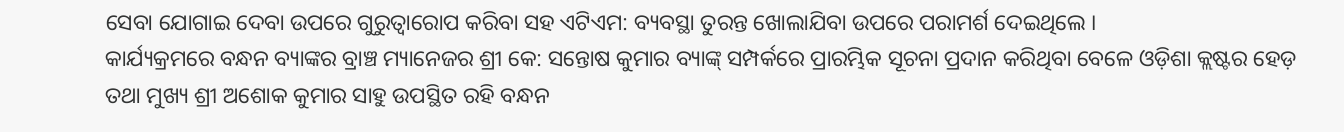ସେବା ଯୋଗାଇ ଦେବା ଉପରେ ଗୁରୁତ୍ୱାରୋପ କରିବା ସହ ଏଟିଏମ: ବ୍ୟବସ୍ଥା ତୁରନ୍ତ ଖୋଲାଯିବା ଉପରେ ପରାମର୍ଶ ଦେଇଥିଲେ ।
କାର୍ଯ୍ୟକ୍ରମରେ ବନ୍ଧନ ବ୍ୟାଙ୍କର ବ୍ରାଞ୍ଚ ମ୍ୟାନେଜର ଶ୍ରୀ କେ: ସନ୍ତୋଷ କୁମାର ବ୍ୟାଙ୍କ୍ ସମ୍ପର୍କରେ ପ୍ରାରମ୍ଭିକ ସୂଚନା ପ୍ରଦାନ କରିଥିବା ବେଳେ ଓଡ଼ିଶା କ୍ଲଷ୍ଟର ହେଡ଼ ତଥା ମୁଖ୍ୟ ଶ୍ରୀ ଅଶୋକ କୁମାର ସାହୁ ଉପସ୍ଥିତ ରହି ବନ୍ଧନ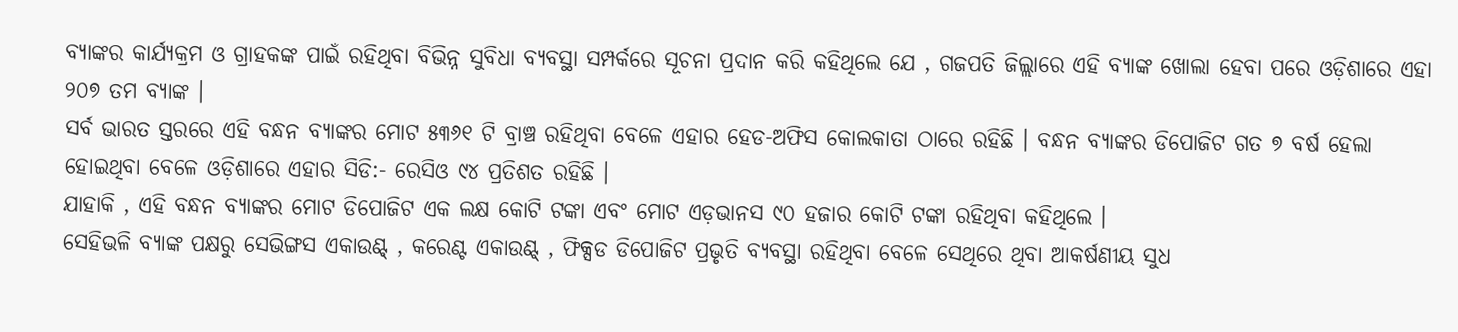ବ୍ୟାଙ୍କର କାର୍ଯ୍ୟକ୍ରମ ଓ ଗ୍ରାହକଙ୍କ ପାଇଁ ରହିଥିବା ବିଭିନ୍ନ ସୁବିଧା ବ୍ୟବସ୍ଥା ସମ୍ପର୍କରେ ସୂଚନା ପ୍ରଦାନ କରି କହିଥିଲେ ଯେ , ଗଜପତି ଜିଲ୍ଲାରେ ଏହି ବ୍ୟାଙ୍କ ଖୋଲା ହେବା ପରେ ଓଡ଼ିଶାରେ ଏହା ୨୦୭ ତମ ବ୍ୟାଙ୍କ ।
ସର୍ବ ଭାରତ ସ୍ତରରେ ଏହି ବନ୍ଧନ ବ୍ୟାଙ୍କର ମୋଟ ୫୩୬୧ ଟି ବ୍ରାଞ୍ଚ ରହିଥିବା ବେଳେ ଏହାର ହେଡ-ଅଫିସ କୋଲକାତା ଠାରେ ରହିଛି । ବନ୍ଧନ ବ୍ୟାଙ୍କର ଡିପୋଜିଟ ଗତ ୭ ବର୍ଷ ହେଲା ହୋଇଥିବା ବେଳେ ଓଡ଼ିଶାରେ ଏହାର ସିଡି:- ରେସିଓ ୯୪ ପ୍ରତିଶତ ରହିଛି ।
ଯାହାକି , ଏହି ବନ୍ଧନ ବ୍ୟାଙ୍କର ମୋଟ ଡିପୋଜିଟ ଏକ ଲକ୍ଷ କୋଟି ଟଙ୍କା ଏବଂ ମୋଟ ଏଡ଼ଭାନସ ୯୦ ହଜାର କୋଟି ଟଙ୍କା ରହିଥିବା କହିଥିଲେ ।
ସେହିଭଳି ବ୍ୟାଙ୍କ ପକ୍ଷରୁ ସେଭିଙ୍ଗସ ଏକାଉଣ୍ଟ୍ , କରେଣ୍ଟ ଏକାଉଣ୍ଟ୍ , ଫିକ୍ସଡ ଡିପୋଜିଟ ପ୍ରଭୃତି ବ୍ୟବସ୍ଥା ରହିଥିବା ବେଳେ ସେଥିରେ ଥିବା ଆକର୍ଷଣୀୟ ସୁଧ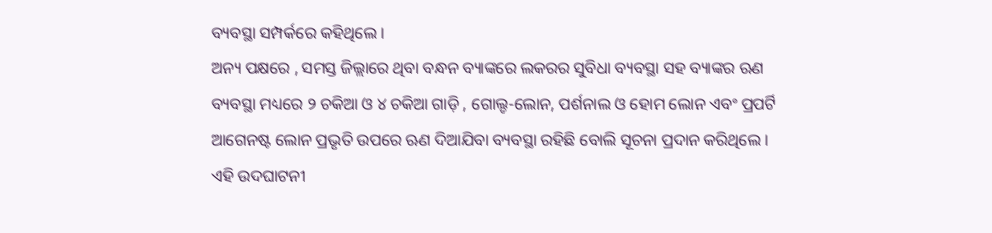ବ୍ୟବସ୍ଥା ସମ୍ପର୍କରେ କହିଥିଲେ ।
ଅନ୍ୟ ପକ୍ଷରେ , ସମସ୍ତ ଜିଲ୍ଲାରେ ଥିବା ବନ୍ଧନ ବ୍ୟାଙ୍କରେ ଲକରର ସୁବିଧା ବ୍ୟବସ୍ଥା ସହ ବ୍ୟାଙ୍କର ଋଣ ବ୍ୟବସ୍ଥା ମଧ୍ୟରେ ୨ ଚକିଆ ଓ ୪ ଚକିଆ ଗାଡ଼ି , ଗୋଲ୍ଡ-ଲୋନ, ପର୍ଶନାଲ ଓ ହୋମ ଲୋନ ଏବଂ ପ୍ରପର୍ଟି ଆଗେନଷ୍ଟ ଲୋନ ପ୍ରଭୃତି ଉପରେ ଋଣ ଦିଆଯିବା ବ୍ୟବସ୍ଥା ରହିଛି ବୋଲି ସୂଚନା ପ୍ରଦାନ କରିଥିଲେ ।
ଏହି ଉଦଘାଟନୀ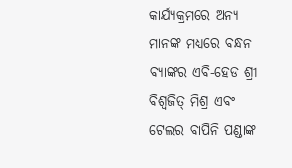କାର୍ଯ୍ୟକ୍ରମରେ ଅନ୍ୟ ମାନଙ୍କ ମଧ୍ୟରେ ବନ୍ଧନ ବ୍ୟାଙ୍କର ଏବି-ହେଡ ଶ୍ରୀ ବିଶ୍ୱଜିତ୍ ମିଶ୍ର ଏବଂ ଟେଲର ବାପିନି ପଣ୍ଡାଙ୍କ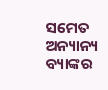ସମେତ ଅନ୍ୟାନ୍ୟ ବ୍ୟାଙ୍କର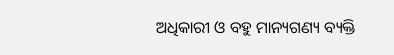ଅଧିକାରୀ ଓ ବହୁ ମାନ୍ୟଗଣ୍ୟ ବ୍ୟକ୍ତି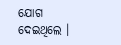ଯୋଗ ଦେଇଥିଲେ ।